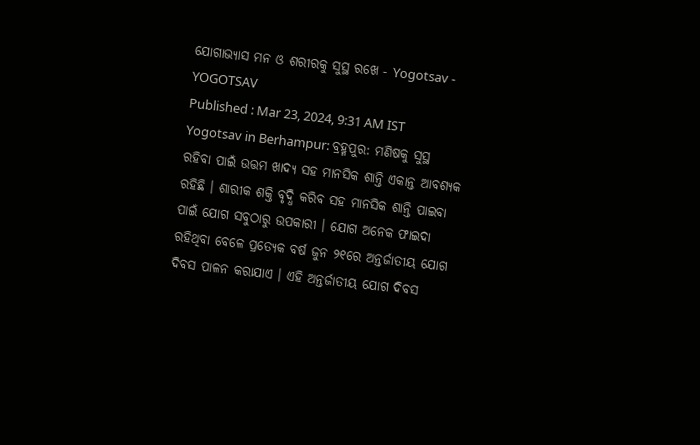ଯୋଗାଭ୍ୟାସ ମନ ଓ ଶରୀରକୁ ସୁସ୍ଥ ରଖେ - Yogotsav - YOGOTSAV
Published : Mar 23, 2024, 9:31 AM IST
Yogotsav in Berhampur: ବ୍ରହ୍ମପୁର: ମଣିଷକୁ ସୁସ୍ଥ ରହିବା ପାଇଁ ଉତ୍ତମ ଖାଦ୍ୟ ସହ ମାନସିକ ଶାନ୍ତି ଏକାନ୍ତ ଆବଶ୍ୟକ ରହିଛି । ଶାରୀକ ଶକ୍ତି ବୃଦ୍ଧି କରିବ ସହ ମାନସିକ ଶାନ୍ତି ପାଇବା ପାଇଁ ଯୋଗ ସବୁଠାରୁ ଉପକାରୀ । ଯୋଗ ଅନେକ ଫାଇଦା ରହିଥିବା ବେଳେ ପ୍ରତ୍ୟେକ ବର୍ଷ ଜୁନ ୨୧ରେ ଅନ୍ତର୍ଜାତୀୟ ଯୋଗ ଦିବସ ପାଳନ କରାଯାଏ । ଏହି ଅନ୍ତର୍ଜାତୀୟ ଯୋଗ ଦିବସ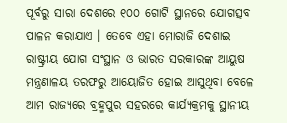ପୂର୍ବରୁ ସାରା ଦେଶରେ ୧୦୦ ଗୋଟି ସ୍ଥାନରେ ଯୋଗତ୍ସବ ପାଳନ କରାଯାଏ । ତେବେ ଏହା ମୋରାଜି ଦେଶାଇ ରାଷ୍ଟ୍ରୀୟ ଯୋଗ ସଂସ୍ଥାନ ଓ ଭାରତ ସରକାରଙ୍କ ଆୟୁଷ ମନ୍ତ୍ରଣାଳୟ ତରଫରୁ ଆୟୋଜିତ ହୋଇ ଆସୁଥିବା ବେଳେ ଆମ ରାଜ୍ୟରେ ବ୍ରହ୍ମପୁର ସହରରେ କାର୍ଯ୍ୟକ୍ରମକୁ ସ୍ଥାନୀୟ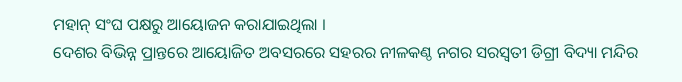ମହାନ୍ ସଂଘ ପକ୍ଷରୁ ଆୟୋଜନ କରାଯାଇଥିଲା ।
ଦେଶର ବିଭିନ୍ନ ପ୍ରାନ୍ତରେ ଆୟୋଜିତ ଅବସରରେ ସହରର ନୀଳକଣ୍ଠ ନଗର ସରସ୍ଵତୀ ଡିଗ୍ରୀ ବିଦ୍ୟା ମନ୍ଦିର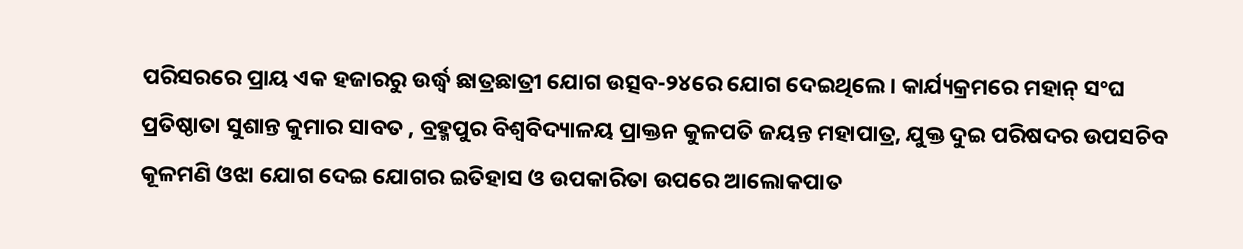ପରିସରରେ ପ୍ରାୟ ଏକ ହଜାରରୁ ଉର୍ଦ୍ଧ୍ବ ଛାତ୍ରଛାତ୍ରୀ ଯୋଗ ଉତ୍ସବ-୨୪ରେ ଯୋଗ ଦେଇଥିଲେ । କାର୍ଯ୍ୟକ୍ରମରେ ମହାନ୍ ସଂଘ ପ୍ରତିଷ୍ଠାତା ସୁଶାନ୍ତ କୁମାର ସାବତ , ବ୍ରହ୍ମପୁର ବିଶ୍ବବିଦ୍ୟାଳୟ ପ୍ରାକ୍ତନ କୁଳପତି ଜୟନ୍ତ ମହାପାତ୍ର, ଯୁକ୍ତ ଦୁଇ ପରିଷଦର ଉପସଚିବ କୂଳମଣି ଓଝା ଯୋଗ ଦେଇ ଯୋଗର ଇତିହାସ ଓ ଉପକାରିତା ଉପରେ ଆଲୋକପାତ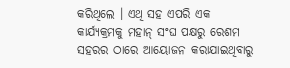କରିଥିଲେ । ଏଥି ସହ ଏପରି ଏକ କାର୍ଯ୍ୟକ୍ରମକୁ ମହାନ୍ ସଂଘ ପକ୍ଷରୁ ରେଶମ ସହରର ଠାରେ ଆୟୋଜନ କରାଯାଇଥିବାରୁ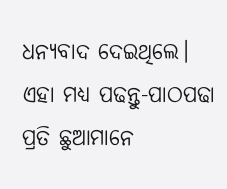ଧନ୍ୟବାଦ ଦେଇଥିଲେ।
ଏହା ମଧ୍ୟ ପଢନ୍ତୁ-ପାଠପଢା ପ୍ରତି ଛୁଆମାନେ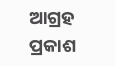ଆଗ୍ରହ ପ୍ରକାଶ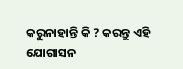କରୁନାହାନ୍ତି କି ? କରନ୍ତୁ ଏହି ଯୋଗାସନ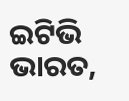ଇଟିଭି ଭାରତ,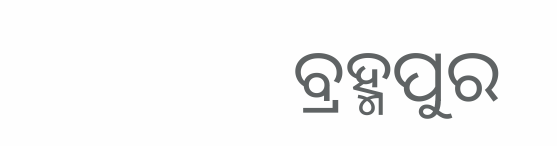ବ୍ରହ୍ମପୁର